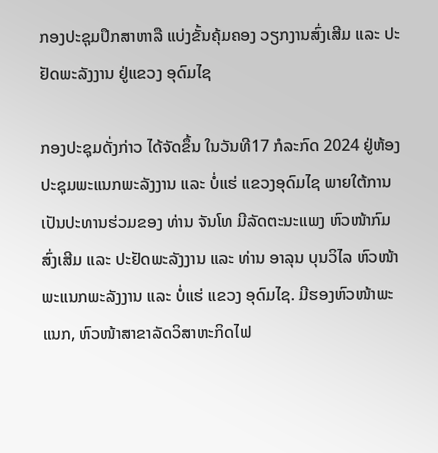ກອງປະຊຸມປຶກສາຫາລື ແບ່ງຂັ້ນຄຸ້ມຄອງ ວຽກງານສົ່ງເສີມ ແລະ ປະຢັດພະລັງງານ ຢູ່ແຂວງ ອຸດົມໄຊ

ກອງປະຊຸມດັ່ງກ່າວ ໄດ້ຈັດຂຶ້ນ ໃນວັນທີ17 ກໍລະກົດ 2024 ຢູ່ຫ້ອງປະຊຸມພະແນກພະລັງງານ ແລະ ບໍ່ແຮ່ ແຂວງອຸດົມໄຊ ພາຍໃຕ້ການເປັນປະທານຮ່ວມຂອງ ທ່ານ ຈັນໂທ ມີລັດຕະນະແພງ ຫົວໜ້າກົມສົ່ງເສີມ ແລະ ປະຢັດພະລັງງານ ແລະ ທ່ານ ອາລຸນ ບຸນວິໄລ ຫົວໜ້າພະແນກພະລັງງານ ແລະ ບໍ່ແຮ່ ແຂວງ ອຸດົມໄຊ. ມີຮອງຫົວໜ້າພະແນກ, ຫົວໜ້າສາຂາລັດວິສາຫະກິດໄຟ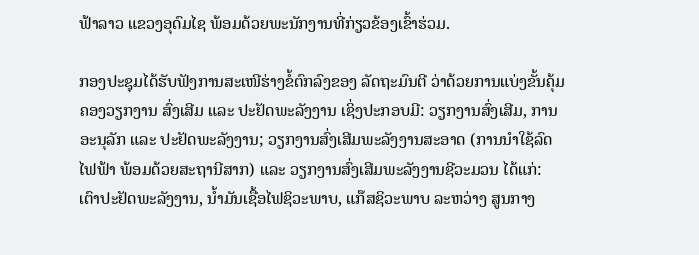ຟ້າລາວ ແຂວງອຸດົມໄຊ ພ້ອມດ້ວຍພະນັກງານທີ່ກ່ຽວຂ້ອງເຂົ້າຮ່ວມ.

ກອງປະຊຸມໄດ້ຮັບຟັງການສະເໜີຮ່າງຂໍ້ຕົກລົງຂອງ ລັດຖະມົນຕີ ວ່າດ້ວຍການແບ່ງຂັ້ນຄຸ້ມຄອງວຽກງານ ສົ່ງເສີມ ແລະ ປະຢັດພະລັງງານ ເຊິ່ງປະກອບມີ: ວຽກງານສົ່ງເສີມ, ການອະນຸລັກ ແລະ ປະຢັດພະລັງງານ; ວຽກງານສົ່ງເສີມພະລັງງານສະອາດ (ການນໍາໃຊ້ລົດໄຟຟ້າ ພ້ອມດ້ວຍສະຖານີສາກ) ແລະ ວຽກງານສົ່ງເສີມພະລັງງານຊີວະມວນ ໄດ້ແກ່: ເຕົາປະຢັດພະລັງງານ, ນໍ້າມັນເຊື້ອໄຟຊິວະພາບ, ແກ໊ສຊິວະພາບ ລະຫວ່າງ ສູນກາງ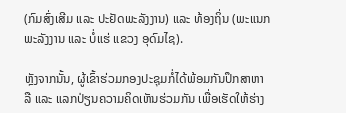(ກົມສົ່ງເສີມ ແລະ ປະຢັດພະລັງງານ) ແລະ ທ້ອງຖິ່ນ (ພະແນກພະລັງງານ ແລະ ບໍ່ແຮ່ ແຂວງ ອຸດົມໄຊ).

ຫຼັງຈາກນັ້ນ, ຜູ້ເຂົ້າຮ່ວມກອງປະຊຸມກໍ່ໄດ້ພ້ອມກັນປຶກສາຫາລື ແລະ ແລກປ່ຽນຄວາມຄິດເຫັນຮ່ວມກັນ ເພື່ອເຮັດໃຫ້ຮ່າງ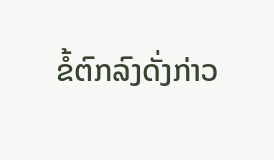ຂໍ້ຕົກລົງດັ່ງກ່າວ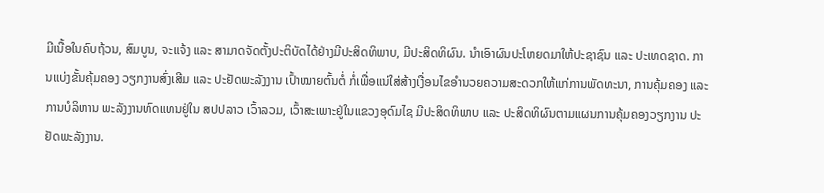ມີເນື້ອໃນຄົບຖ້ວນ, ສົມບູນ, ຈະແຈ້ງ ແລະ ສາມາດຈັດຕັ້ງປະຕິບັດໄດ້ຢ່າງມີປະສິດທິພາບ, ມີປະສິດທິຜົນ. ນຳເອົາຜົນປະໂຫຍດມາໃຫ້ປະຊາຊົນ ແລະ ປະເທດຊາດ. ການແບ່ງຂັ້ນຄຸ້ມຄອງ ວຽກງານສົ່ງເສີມ ແລະ ປະຢັດພະລັງງານ ເປົ້າໝາຍຕົ້ນຕໍ່ ກໍ່ເພື່ອແນ່ໃສ່ສ້າງເງື່ອນໄຂອຳນວຍຄວາມສະດວກໃຫ້ແກ່ການພັດທະນາ, ການຄຸ້ມຄອງ ແລະ ການບໍລິຫານ ພະລັງງານທົດແທນຢູ່ໃນ ສປປລາວ ເວົ້າລວມ, ເວົ້າສະເພາະຢູ່ໃນແຂວງອຸດົມໄຊ ມີປະສິດທິພາບ ແລະ ປະສິດທິຜົນຕາມແຜນການຄຸ້ມຄອງວຽກງານ ປະຢັດພະລັງງານ.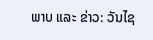ພາບ ແລະ ຂ່າວ: ວັນໄຊ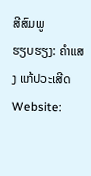ສີສົມພູ
ຮຽບຮຽງ: ຄຳແສງ ແກ້ປວະເສີດ
Website: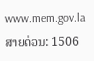www.mem.gov.la
ສາຍດ່ວນ: 1506